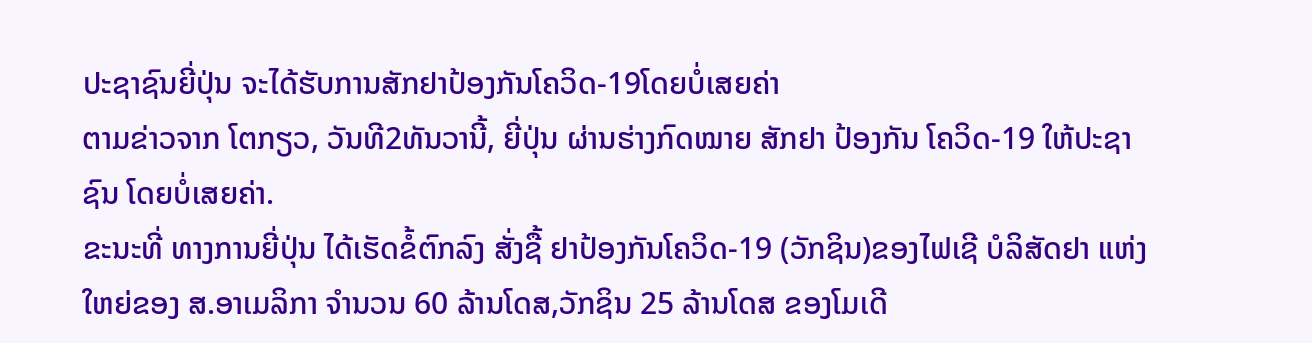ປະຊາຊົນຍີ່ປຸ່ນ ຈະໄດ້ຮັບການສັກຢາປ້ອງກັນໂຄວິດ-19ໂດຍບໍ່ເສຍຄ່າ
ຕາມຂ່າວຈາກ ໂຕກຽວ, ວັນທີ2ທັນວານີ້, ຍີ່ປຸ່ນ ຜ່ານຮ່າງກົດໝາຍ ສັກຢາ ປ້ອງກັນ ໂຄວິດ-19 ໃຫ້ປະຊາຊົນ ໂດຍບໍ່ເສຍຄ່າ.
ຂະນະທີ່ ທາງການຍີ່ປຸ່ນ ໄດ້ເຮັດຂໍ້ຕົກລົງ ສັ່ງຊື້ ຢາປ້ອງກັນໂຄວິດ-19 (ວັກຊິນ)ຂອງໄຟເຊີ ບໍລິສັດຢາ ແຫ່ງໃຫຍ່ຂອງ ສ.ອາເມລິກາ ຈຳນວນ 60 ລ້ານໂດສ,ວັກຊິນ 25 ລ້ານໂດສ ຂອງໂມເດີ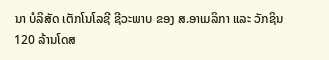ນາ ບໍລິສັດ ເຕັກໂນໂລຊີ ຊີວະພາບ ຂອງ ສ.ອາເມລິກາ ແລະ ວັກຊິນ 120 ລ້ານໂດສ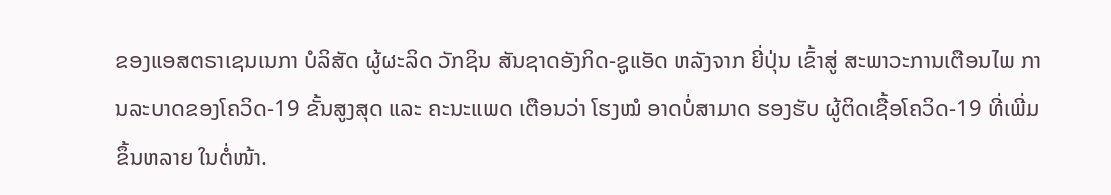ຂອງແອສຕຣາເຊນເນກາ ບໍລິສັດ ຜູ້ຜະລິດ ວັກຊິນ ສັນຊາດອັງກິດ-ຊູແອັດ ຫລັງຈາກ ຍີ່ປຸ່ນ ເຂົ້າສູ່ ສະພາວະການເຕືອນໄພ ການລະບາດຂອງໂຄວິດ-19 ຂັ້ນສູງສຸດ ແລະ ຄະນະແພດ ເຕືອນວ່າ ໂຮງໝໍ ອາດບໍ່ສາມາດ ຮອງຮັບ ຜູ້ຕິດເຊື້ອໂຄວິດ-19 ທີ່ເພີ່ມຂຶ້ນຫລາຍ ໃນຕໍ່ໜ້າ.